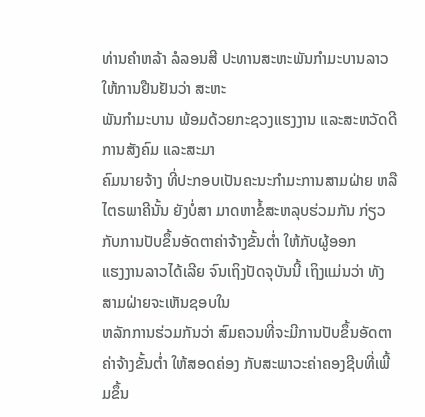ທ່ານຄໍາຫລ້າ ລໍລອນສີ ປະທານສະຫະພັນກໍາມະບານລາວ ໃຫ້ການຢືນຢັນວ່າ ສະຫະ
ພັນກໍາມະບານ ພ້ອມດ້ວຍກະຊວງແຮງງານ ແລະສະຫວັດດີການສັງຄົມ ແລະສະມາ
ຄົມນາຍຈ້າງ ທີ່ປະກອບເປັນຄະນະກໍາມະການສາມຝ່າຍ ຫລືໄຕຣພາຄີນັ້ນ ຍັງບໍ່ສາ ມາດຫາຂໍ້ສະຫລຸບຮ່ວມກັນ ກ່ຽວກັບການປັບຂຶ້ນອັດຕາຄ່າຈ້າງຂັ້ນຕໍ່າ ໃຫ້ກັບຜູ້ອອກ
ແຮງງານລາວໄດ້ເລີຍ ຈົນເຖິງປັດຈຸບັນນີ້ ເຖິງແມ່ນວ່າ ທັງສາມຝ່າຍຈະເຫັນຊອບໃນ
ຫລັກການຮ່ວມກັນວ່າ ສົມຄວນທີ່ຈະມີການປັບຂຶ້ນອັດຕາຄ່າຈ້າງຂັ້ນຕໍ່າ ໃຫ້ສອດຄ່ອງ ກັບສະພາວະຄ່າຄອງຊີບທີ່ເພີ້ມຂຶ້ນ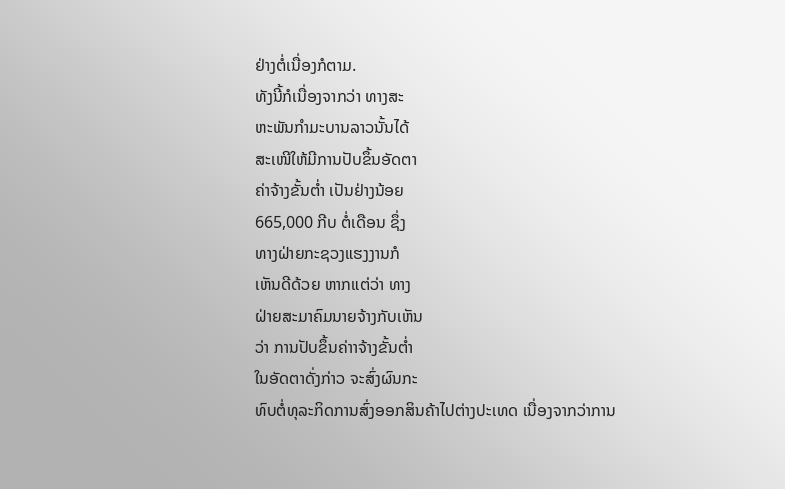ຢ່າງຕໍ່ເນື່ອງກໍຕາມ.
ທັງນີ້ກໍເນື່ອງຈາກວ່າ ທາງສະ
ຫະພັນກໍາມະບານລາວນັ້ນໄດ້
ສະເໜີໃຫ້ມີການປັບຂຶ້ນອັດຕາ
ຄ່າຈ້າງຂັ້ນຕໍ່າ ເປັນຢ່າງນ້ອຍ
665,000 ກີບ ຕໍ່ເດືອນ ຊຶ່ງ
ທາງຝ່າຍກະຊວງແຮງງານກໍ
ເຫັນດີດ້ວຍ ຫາກແຕ່ວ່າ ທາງ
ຝ່າຍສະມາຄົມນາຍຈ້າງກັບເຫັນ
ວ່າ ການປັບຂຶ້ນຄ່າາຈ້າງຂັ້ນຕໍ່າ
ໃນອັດຕາດັ່ງກ່າວ ຈະສົ່ງຜົນກະ
ທົບຕໍ່ທຸລະກິດການສົ່ງອອກສິນຄ້າໄປຕ່າງປະເທດ ເນື່ອງຈາກວ່າການ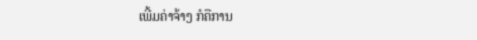ເພີ້ມຄ່າຈ້າງ ກໍຄືການ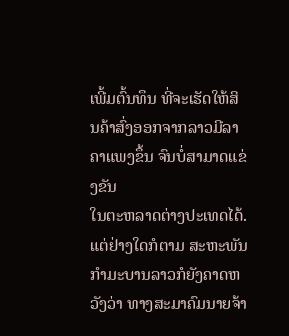ເພີ້ມຕົ້ນທຶນ ທີ່ຈະເຮັດໃຫ້ສິນຄ້າສົ່ງອອກຈາກລາວມີລາຄາແພງຂຶ້ນ ຈົນບໍ່ສາມາດແຂ່ງຂັນ
ໃນຕະຫລາດຕ່າງປະເທດໄດ້.
ແຕ່ຢ່າງໃດກໍຕາມ ສະຫະພັນກໍາມະບານລາວກໍຍັງຄາດຫວັງວ່າ ທາງສະມາຄົມນາຍຈ້າ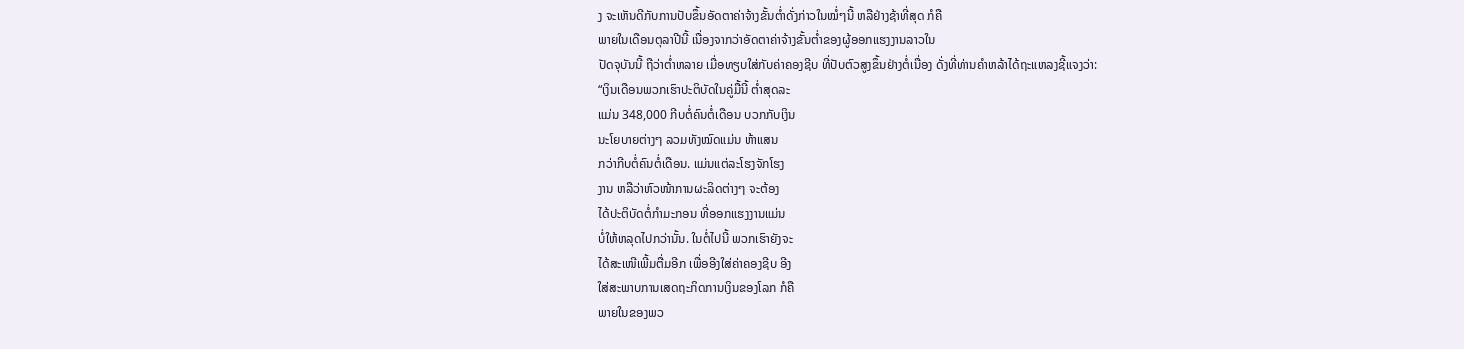ງ ຈະເຫັນດີກັບການປັບຂຶ້ນອັດຕາຄ່າຈ້າງຂັ້ນຕໍ່າດັ່ງກ່າວໃນໝໍ່ໆນີ້ ຫລືຢ່າງຊ້າທີ່ສຸດ ກໍຄື
ພາຍໃນເດືອນຕຸລາປີນີ້ ເນື່ອງຈາກວ່າອັດຕາຄ່າຈ້າງຂັ້ນຕໍ່າຂອງຜູ້ອອກແຮງງານລາວໃນ
ປັດຈຸບັນນີ້ ຖືວ່າຕໍ່າຫລາຍ ເມື່ອທຽບໃສ່ກັບຄ່າຄອງຊີບ ທີ່ປັບຕົວສູງຂຶ້ນຢ່າງຕໍ່ເນື່ອງ ດັ່ງທີ່ທ່ານຄໍາຫລ້າໄດ້ຖະແຫລງຊີ້ແຈງວ່າ:
“ເງິນເດືອນພວກເຮົາປະຕິບັດໃນຄູ່ມື້ນີ້ ຕໍ່າສຸດລະ
ແມ່ນ 348,000 ກີບຕໍ່ຄົນຕໍ່ເດືອນ ບວກກັບເງິນ
ນະໂຍບາຍຕ່າງໆ ລວມທັງໝົດແມ່ນ ຫ້າແສນ
ກວ່າກີບຕໍ່ຄົນຕໍ່ເດືອນ. ແມ່ນແຕ່ລະໂຮງຈັກໂຮງ
ງານ ຫລືວ່າຫົວໜ້າການຜະລິດຕ່າງໆ ຈະຕ້ອງ
ໄດ້ປະຕິບັດຕໍ່ກໍາມະກອນ ທີ່ອອກແຮງງານແມ່ນ
ບໍ່ໃຫ້ຫລຸດໄປກວ່ານັ້ນ. ໃນຕໍ່ໄປນີ້ ພວກເຮົາຍັງຈະ
ໄດ້ສະເໜີເພີ້ມຕື່ມອີກ ເພື່ອອີງໃສ່ຄ່າຄອງຊີບ ອີງ
ໃສ່ສະພາບການເສດຖະກິດການເງິນຂອງໂລກ ກໍຄື
ພາຍໃນຂອງພວ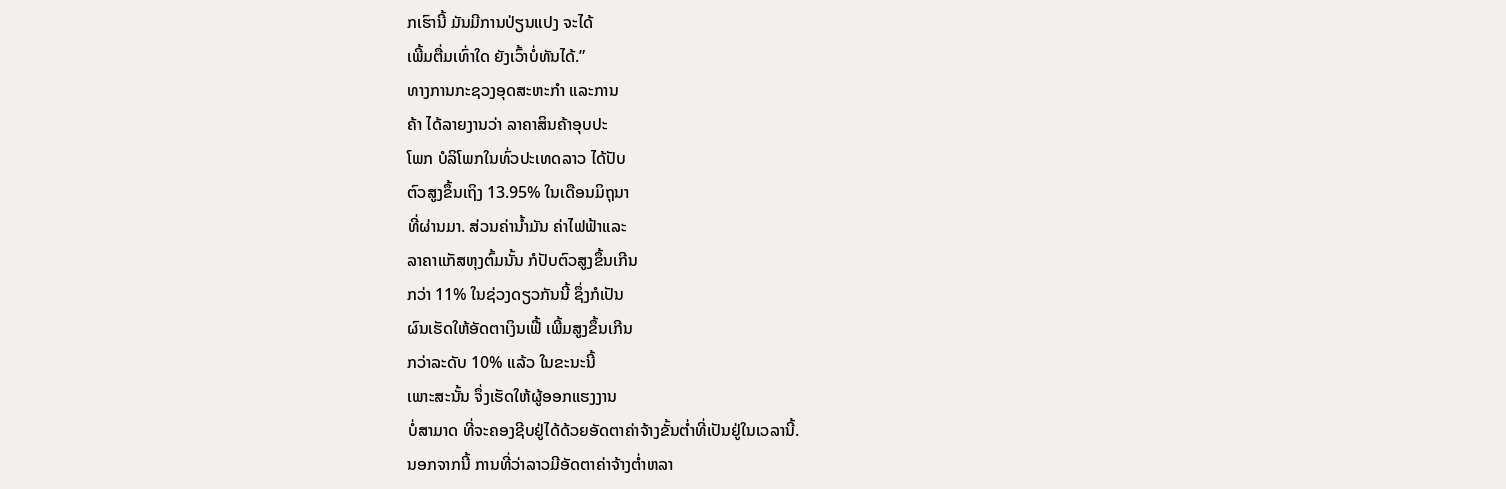ກເຮົານີ້ ມັນມີການປ່ຽນແປງ ຈະໄດ້
ເພີ້ມຕື່ມເທົ່າໃດ ຍັງເວົ້າບໍ່ທັນໄດ້.”
ທາງການກະຊວງອຸດສະຫະກໍາ ແລະການ
ຄ້າ ໄດ້ລາຍງານວ່າ ລາຄາສິນຄ້າອຸບປະ
ໂພກ ບໍລິໂພກໃນທົ່ວປະເທດລາວ ໄດ້ປັບ
ຕົວສູງຂຶ້ນເຖິງ 13.95% ໃນເດືອນມິຖຸນາ
ທີ່ຜ່ານມາ. ສ່ວນຄ່ານໍ້າມັນ ຄ່າໄຟຟ້າແລະ
ລາຄາແກັສຫຸງຕົ້ມນັ້ນ ກໍປັບຕົວສູງຂຶ້ນເກີນ
ກວ່າ 11% ໃນຊ່ວງດຽວກັນນີ້ ຊຶ່ງກໍເປັນ
ຜົນເຮັດໃຫ້ອັດຕາເງິນເຟີ້ ເພີ້ມສູງຂຶ້ນເກີນ
ກວ່າລະດັບ 10% ແລ້ວ ໃນຂະນະນີ້
ເພາະສະນັ້ນ ຈຶ່ງເຮັດໃຫ້ຜູ້ອອກແຮງງານ
ບໍ່ສາມາດ ທີ່ຈະຄອງຊີບຢູ່ໄດ້ດ້ວຍອັດຕາຄ່າຈ້າງຂັ້ນຕໍ່າທີ່ເປັນຢູ່ໃນເວລານີ້.
ນອກຈາກນີ້ ການທີ່ວ່າລາວມີອັດຕາຄ່າຈ້າງຕໍ່າຫລາ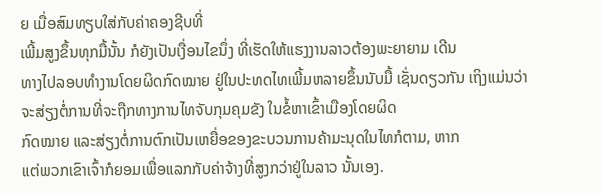ຍ ເມື່ອສົມທຽບໃສ່ກັບຄ່າຄອງຊີບທີ່
ເພີ້ມສູງຂຶ້ນທຸກມື້ນັ້ນ ກໍຍັງເປັນເງື່ອນໄຂນຶ່ງ ທີ່ເຮັດໃຫ້ແຮງງານລາວຕ້ອງພະຍາຍາມ ເດີນ
ທາງໄປລອບທໍາງານໂດຍຜິດກົດໝາຍ ຢູ່ໃນປະທດໄທເພີ້ມຫລາຍຂຶ້ນນັບມື້ ເຊັ່ນດຽວກັນ ເຖິງແມ່ນວ່າຈະສ່ຽງຕໍ່ການທີ່ຈະຖືກທາງການໄທຈັບກຸມຄຸມຂັງ ໃນຂໍ້ຫາເຂົ້າເມືອງໂດຍຜິດ
ກົດໝາຍ ແລະສ່ຽງຕໍ່ການຕົກເປັນເຫຍື່ອຂອງຂະບວນການຄ້າມະນຸດໃນໄທກໍຕາມ, ຫາກ
ແຕ່ພວກເຂົາເຈົ້າກໍຍອມເພື່ອແລກກັບຄ່າຈ້າງທີ່ສູງກວ່າຢູ່ໃນລາວ ນັ້ນເອງ.